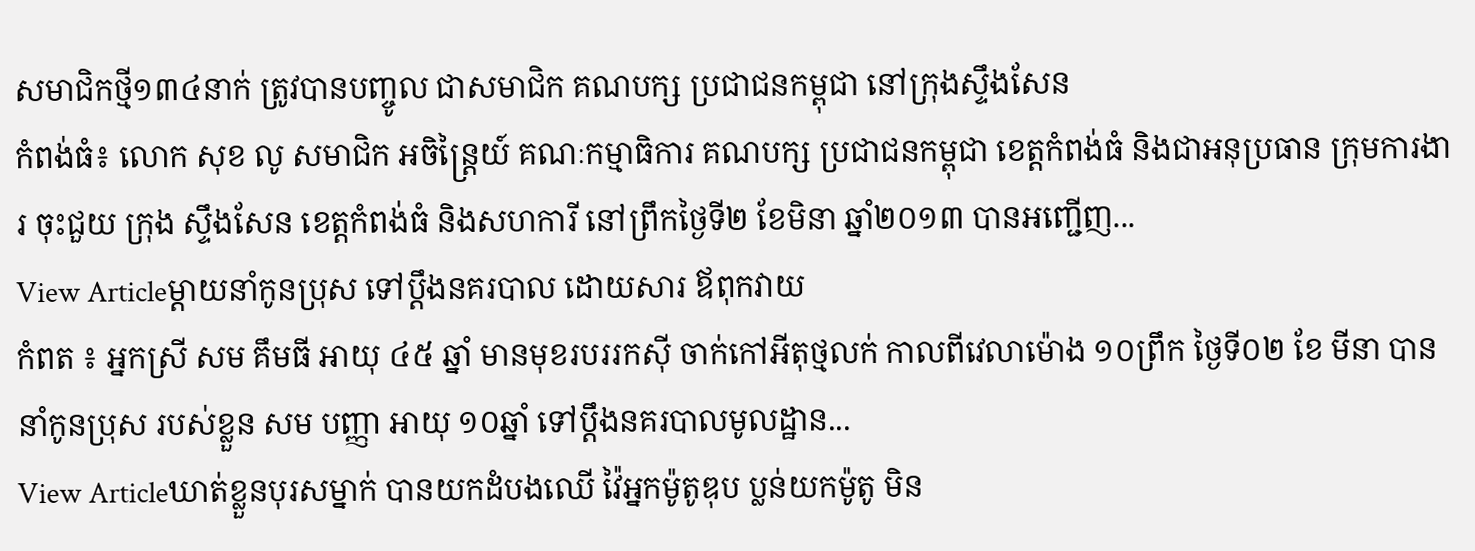សមាជិកថ្មី១៣៤នាក់ ត្រូវបានបញ្ចូល ជាសមាជិក គណបក្ស ប្រជាជនកម្ពុជា នៅក្រុងស្ទឹងសែន
កំពង់ធំ៖ លោក សុខ លូ សមាជិក អចិន្រ្តៃយ៍ គណៈកម្មាធិការ គណបក្ស ប្រជាជនកម្ពុជា ខេត្តកំពង់ធំ និងជាអនុប្រធាន ក្រុមការងារ ចុះជួយ ក្រុង ស្ទឹងសែន ខេត្តកំពង់ធំ និងសហការី នៅព្រឹកថ្ងៃទី២ ខែមិនា ឆ្នាំ២០១៣ បានអញ្ជើញ...
View Articleម្ដាយនាំកូនប្រុស ទៅប្ដឹងនគរបាល ដោយសារ ឪពុកវាយ
កំពត ៖ អ្នកស្រី សម គឹមធី អាយុ ៤៥ ឆ្នាំ មានមុខរបររកស៊ី ចាក់កៅអីតុថ្មលក់ កាលពីវេលាម៉ោង ១០ព្រឹក ថ្ងៃទី០២ ខែ មីនា បាននាំកូនប្រុស របស់ខ្លួន សម បញ្ញា អាយុ ១០ឆ្នាំ ទៅប្ដឹងនគរបាលមូលដ្ឋាន...
View Articleឃាត់ខ្លួនបុរសម្នាក់ បានយកដំបងឈើ វ៉ៃអ្នកម៉ូតូឌុប ប្លន់យកម៉ូតូ មិន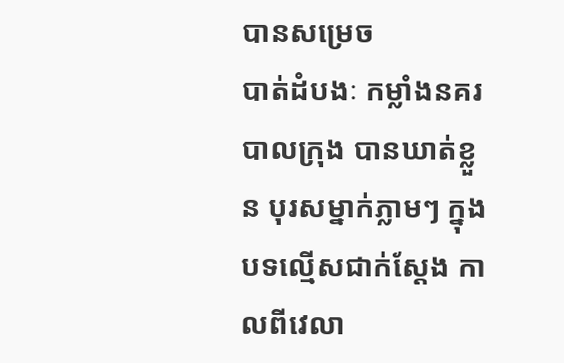បានសម្រេច
បាត់ដំបងៈ កម្លាំងនគរបាលក្រុង បានឃាត់ខ្លួន បុរសម្នាក់ភ្លាមៗ ក្នុងបទល្មើសជាក់ស្តែង កាលពីវេលា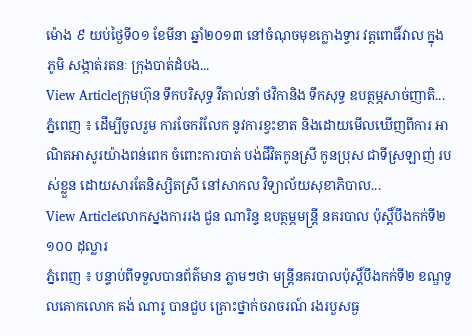ម៉ោង ៩ យប់ថ្ងៃទី០១ ខែមីនា ឆ្នាំ២០១៣ នៅចំណុចមុខក្លោងទ្វារ វត្តពោធិ៍វាល ក្នុងភូមិ សង្កាត់រតនៈ ក្រុងបាត់ដំបង...
View Articleក្រុមហ៊ុន ទឹកបរិសុទ្ធ វីតាល់នាំ ថវិកានិង ទឹកសុទ្ធ ឧបត្ថម្ភសាច់ញាតិ...
ភ្នំពេញ ៖ ដើម្បីចូលរួម ការចែករំលែក នូវការខ្វះខាត និងដោយមើលឃើញពីការ អាណិតអាសូរយ៉ាងពន់ពេក ចំពោះការបាត់ បង់ជីវិតកូនស្រី កូនប្រុស ជាទីស្រឡាញ់ របស់ខ្លួន ដោយសារតែនិស្សិតស្រី នៅសាកល វិទ្យាល័យសុខាភិបាល...
View Articleលោកស្នងការរង ជួន ណារិន្ទ ឧបត្ថម្ភមន្ដ្រី នគរបាល ប៉ុស្ដិ៍បឹងកក់ទី២ ១០០ ដុល្លារ
ភ្នំពេញ ៖ បន្ទាប់ពីទទួលបានព័ត៌មាន ភ្លាមៗថា មន្ដ្រីនគរបាលប៉ុស្ដិ៍បឹងកក់ទី២ ខណ្ឌទួលគោកលោក គង់ ណារូ បានជួប គ្រោះថ្នាក់ចរាចរណ៍ រងរបួសធ្ង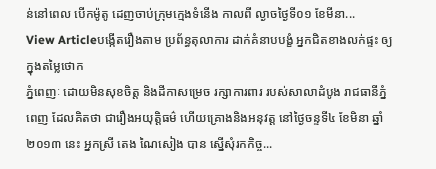ន់នៅពេល បើកម៉ូតូ ដេញចាប់ក្រុមក្មេងទំនើង កាលពី ល្ងាចថ្ងៃទី០១ ខែមីនា...
View Articleបង្កើតរឿងតាម ប្រព័ន្ធតុលាការ ដាក់គំនាបបង្ខំ អ្នកជិតខាងលក់ផ្ទះ ឲ្យក្នុងតម្លៃថោក
ភ្នំពេញៈ ដោយមិនសុខចិត្ត និងដីកាសម្រេច រក្សាការពារ របស់សាលាដំបូង រាជធានីភ្នំពេញ ដែលគិតថា ជារឿងអយុត្តិធម៌ ហើយគ្រោងនិងអនុវត្ត នៅថ្ងៃចន្ទទី៤ ខែមិនា ឆ្នាំ២០១៣ នេះ អ្នកស្រី តេង ណៃសៀង បាន ស្នើសុំរកកិច្ច...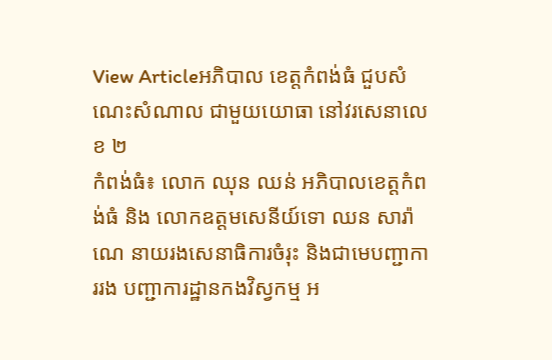View Articleអភិបាល ខេត្តកំពង់ធំ ជួបសំណេះសំណាល ជាមួយយោធា នៅវរសេនាលេខ ២
កំពង់ធំ៖ លោក ឈុន ឈន់ អភិបាលខេត្តកំពង់ធំ និង លោកឧត្តមសេនីយ៍ទោ ឈន សារ៉ាណេ នាយរងសេនាធិការចំរុះ និងជាមេបញ្ជាការរង បញ្ជាការដ្ឋានកងវិស្វកម្ម អ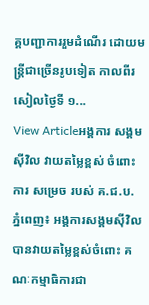គ្គបញ្ជាការរួមដំណើរ ដោយមន្ត្រីជាច្រើនរូបទៀត កាលពីរសៀលថ្ងៃទី ១...
View Articleអង្គការ សង្គមស៊ីវិល វាយតម្លៃខ្ពស់ ចំពោះការ សម្រេច របស់ គ.ជ.ប.
ភ្នំពេញ៖ អង្គការសង្គមស៊ីវិល បានវាយតម្លៃខ្ពស់ចំពោះ គណៈកម្មាធិការជា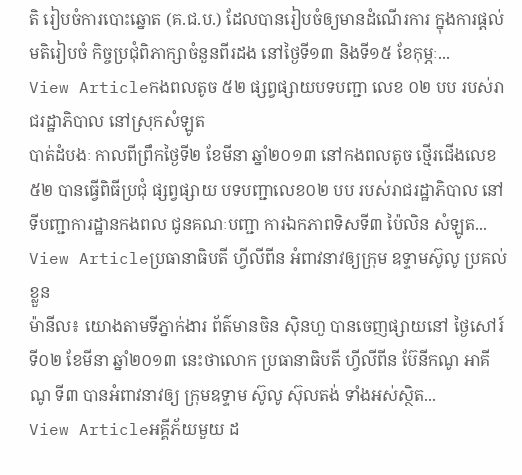តិ រៀបចំការបោះឆ្នោត (គ.ជ.ប.) ដែលបានរៀបចំឲ្យមានដំណើរការ ក្នុងការផ្តល់មតិរៀបចំ កិច្ចប្រជុំពិភាក្សាចំនួនពីរដង នៅថ្ងៃទី១៣ និងទី១៥ ខែកុម្ភៈ...
View Articleកងពលតូច ៥២ ផ្សព្វផ្សាយបទបញ្ជា លេខ ០២ បប របស់រាជរដ្ឋាភិបាល នៅស្រុកសំឡូត
បាត់ដំបងៈ កាលពីព្រឹកថ្ងៃទី២ ខែមីនា ឆ្នាំ២០១៣ នៅកងពលតូច ថ្មើរជើងលេខ ៥២ បានធ្វើពិធីប្រជុំ ផ្សព្វផ្សាយ បទបញ្ជាលេខ០២ បប របស់រាជរដ្ឋាភិបាល នៅទីបញ្ជាការដ្ឋានកងពល ជូនគណៈបញ្ជា ការឯកភាពទិសទី៣ ប៉ៃលិន សំឡូត...
View Articleប្រធានាធិបតី ហ្វីលីពីន អំពាវនាវឲ្យក្រុម ឧទ្ទាមស៊ូលូ ប្រគល់ខ្លួន
ម៉ានីល៖ យោងតាមទីភ្នាក់ងារ ព័ត៌មានចិន ស៊ិនហួ បានចេញផ្សាយនៅ ថ្ងៃសៅរ៍ ទី០២ ខែមីនា ឆ្នាំ២០១៣ នេះថាលោក ប្រធានាធិបតី ហ្វីលីពីន ប៊ែនីកណូ អាគីណូ ទី៣ បានអំពាវនាវឲ្យ ក្រុមឧទ្ទាម ស៊ូលូ ស៊ុលតង់ ទាំងអស់ស្ថិត...
View Articleអគ្គីភ័យមួយ ដ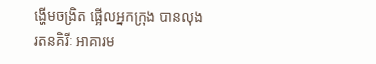ង្ហើមចង្រិត ផ្អើលអ្នកក្រុង បានលុង
រតនគិរីៈ អាគារម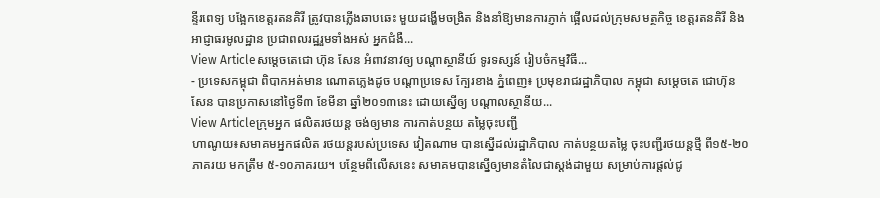ន្ទីរពេទ្យ បង្អែកខេត្តរតនគិរី ត្រូវបានភ្លើងឆាបឆេះ មួយដង្ហើមចង្រិត និងនាំឱ្យមានការភ្ញាក់ ផ្អើលដល់ក្រុមសមត្ថកិច្ច ខេត្តរតនគិរី និងអាជ្ញាធរមូលដ្ឋាន ប្រជាពលរដ្ឋរួមទាំងអស់ អ្នកជំងឺ...
View Articleសម្តេចតេជោ ហ៊ុន សែន អំពាវនាវឲ្យ បណ្តាស្ថានីយ៍ ទូរទស្សន៍ រៀបចំកម្មវិធី...
- ប្រទេសកម្ពុជា ពិបាកអត់មាន ណោតភ្លេងដូច បណ្តាប្រទេស ក្បែរខាង ភ្នំពេញ៖ ប្រមុខរាជរដ្ឋាភិបាល កម្ពុជា សម្តេចតេ ជោហ៊ុន សែន បានប្រកាសនៅថ្ងៃទី៣ ខែមីនា ឆ្នាំ២០១៣នេះ ដោយស្នើឲ្យ បណ្តាលស្ថានីយ...
View Articleក្រុមអ្នក ផលិតរថយន្ត ចង់ឲ្យមាន ការកាត់បន្ថយ តម្លៃចុះបញ្ជី
ហាណូយ៖សមាគមអ្នកផលិត រថយន្តរបស់ប្រទេស វៀតណាម បានស្នើដល់រដ្ឋាភិបាល កាត់បន្ថយតម្លៃ ចុះបញ្ជីរថយន្តថ្មី ពី១៥-២០ ភាគរយ មកត្រឹម ៥-១០ភាគរយ។ បន្ថែមពីលើសនេះ សមាគមបានស្នើឲ្យមានតំលៃជាស្តង់ដាមួយ សម្រាប់ការផ្តល់ជូ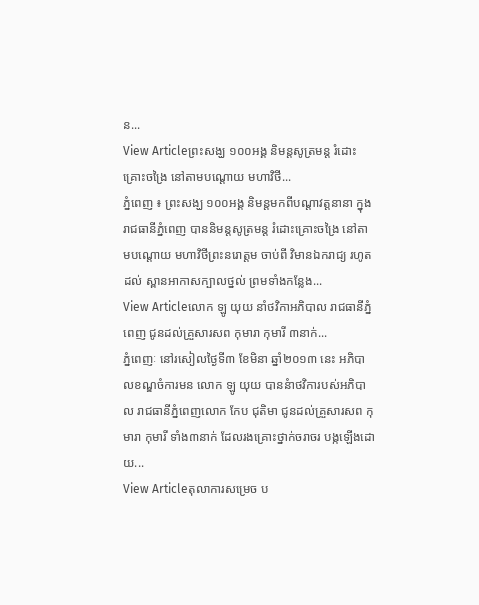ន...
View Articleព្រះសង្ឃ ១០០អង្គ និមន្តសូត្រមន្ត រំដោះគ្រោះចង្រៃ នៅតាមបណ្តោយ មហាវិថី...
ភ្នំពេញ ៖ ព្រះសង្ឃ ១០០អង្គ និមន្តមកពីបណ្តាវត្តនានា ក្នុងរាជធានីភ្នំពេញ បាននិមន្តសូត្រមន្ត រំដោះគ្រោះចង្រៃ នៅតាមបណ្តោយ មហាវិថីព្រះនរោត្តម ចាប់ពី វិមានឯករាជ្យ រហូតដល់ ស្ពានអាកាសក្បាលថ្នល់ ព្រមទាំងកន្លែង...
View Articleលោក ឡូ យុយ នាំថវិកាអភិបាល រាជធានីភ្នំពេញ ជូនដល់គ្រួសារសព កុមារា កុមារី ៣នាក់...
ភ្នំពេញៈ នៅរសៀលថ្ងៃទី៣ ខែមិនា ឆ្នាំ២០១៣ នេះ អភិបាលខណ្ឌចំការមន លោក ឡូ យុយ បាននំាថវិការបស់អភិបាល រាជធានីភ្នំពេញលោក កែប ជុតិមា ជូនដល់គ្រួសារសព កុមារា កុមារី ទាំង៣នាក់ ដែលរងគ្រោះថ្នាក់ចរាចរ បង្កឡើងដោយ...
View Articleតុលាការសម្រេច ប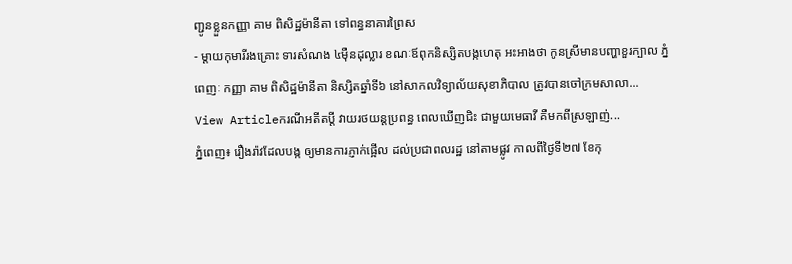ញ្ជូនខ្លួនកញ្ញា គាម ពិសិដ្ឋម៉ានីតា ទៅពន្ធនាគារព្រៃស
- ម្តាយកុមារីរងគ្រោះ ទារសំណង ៤ម៉ឺនដុល្លារ ខណៈឪពុកនិស្សិតបង្កហេតុ អះអាងថា កូនស្រីមានបញ្ហាខួរក្បាល ភ្នំពេញៈ កញ្ញា គាម ពិសិដ្ឋម៉ានីតា និស្សិតឆ្នាំទី៦ នៅសាកលវិទ្យាល័យសុខាភិបាល ត្រូវបានចៅក្រមសាលា...
View Articleករណីអតីតប្តី វាយរថយន្តប្រពន្ធ ពេលឃើញជិះ ជាមួយមេធាវី គឺមកពីស្រឡាញ់...
ភ្នំពេញ៖ រឿងរ៉ាវដែលបង្ក ឲ្យមានការភ្ញាក់ផ្អើល ដល់ប្រជាពលរដ្ឋ នៅតាមផ្លូវ កាលពីថ្ងៃទី២៧ ខែកុ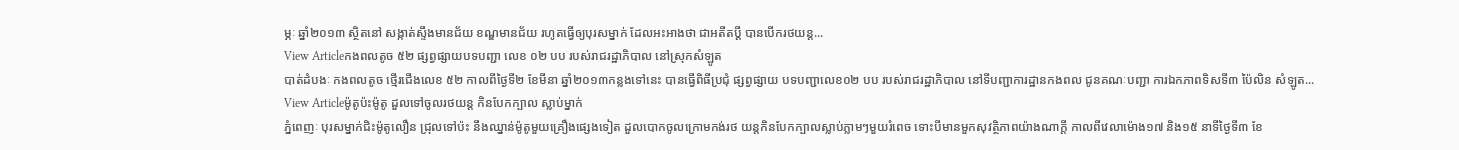ម្ភៈ ឆ្នាំ២០១៣ ស្ថិតនៅ សង្កាត់ស្ទឹងមានជ័យ ខណ្ឌមានជ័យ រហូតធ្វើឲ្យបុរសម្នាក់ ដែលអះអាងថា ជាអតីតប្តី បានបើករថយន្ត...
View Articleកងពលតូច ៥២ ផ្សព្វផ្សាយបទបញ្ជា លេខ ០២ បប របស់រាជរដ្ឋាភិបាល នៅស្រុកសំឡូត
បាត់ដំបងៈ កងពលតូច ថ្មើរជើងលេខ ៥២ កាលពីថ្ងៃទី២ ខែមីនា ឆ្នាំ២០១៣កន្លងទៅនេះ បានធ្វើពិធីប្រជុំ ផ្សព្វផ្សាយ បទបញ្ជាលេខ០២ បប របស់រាជរដ្ឋាភិបាល នៅទីបញ្ជាការដ្ឋានកងពល ជូនគណៈបញ្ជា ការឯកភាពទិសទី៣ ប៉ៃលិន សំឡូត...
View Articleម៉ូតូប៉ះម៉ូតូ ដួលទៅចូលរថយន្ត កិនបែកក្បាល ស្លាប់ម្នាក់
ភ្នំពេញៈ បុរសម្នាក់ជិះម៉ូតូលឿន ជ្រុលទៅប៉ះ នឹងឈ្នាន់ម៉ូតូមួយគ្រឿងផ្សេងទៀត ដួលបោកចូលក្រោមកង់រថ យន្តកិនបែកក្បាលស្លាប់ភ្លាមៗមួយរំពេច ទោះបីមានមួកសុវត្ថិភាពយ៉ាងណាក្តី កាលពីវេលាម៉ោង១៧ និង១៥ នាទីថ្ងៃទី៣ ខែ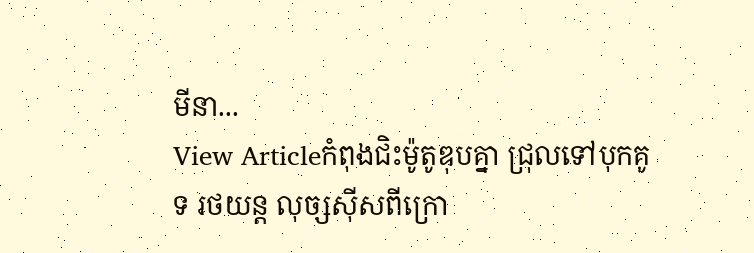មីនា...
View Articleកំពុងជិះម៉ូតូឌុបគ្នា ជ្រុលទៅបុកគូទ រថយន្ត លុច្សស៊ីសពីក្រោ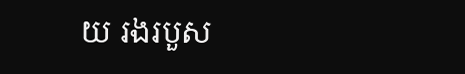យ រងរបួស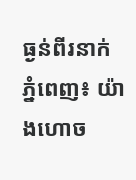ធ្ងន់ពីរនាក់
ភ្នំពេញ៖ យ៉ាងហោច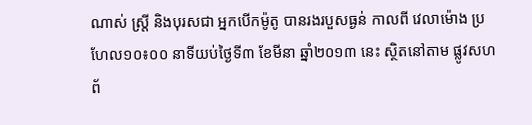ណាស់ ស្រ្តី និងបុរសជា អ្នកបើកម៉ូតូ បានរងរបួសធ្ងន់ កាលពី វេលាម៉ោង ប្រហែល១០៖០០ នាទីយប់ថ្ងៃទី៣ ខែមីនា ឆ្នាំ២០១៣ នេះ ស្ថិតនៅតាម ផ្លូវសហព័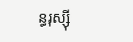ន្ធរុស្ស៊ី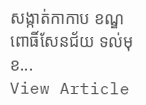សង្កាត់កាកាប ខណ្ឌពោធិ៍សែនជ័យ ទល់មុខ...
View Article